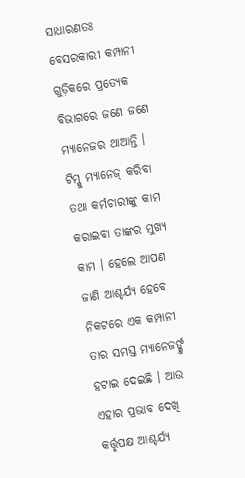ସାଧାରଣତଃ ବେସରକାରୀ କମ୍ପାନୀ ଗୁଡ଼ିକରେ ପ୍ରତ୍ୟେକ ବିଭାଗରେ ଜଣେ ଜଣେ ମ୍ୟାନେଜର ଥାଆନ୍ତି । ଟିମ୍କୁ ମ୍ୟାନେଜ୍ କରିବା ତଥା କର୍ମଚାରୀଙ୍କୁ କାମ କରାଇବା ତାଙ୍କର ମୁଖ୍ୟ କାମ । ହେଲେ ଆପଣ ଜାଣି ଆଶ୍ଚର୍ଯ୍ୟ ହେବେ ନିକଟରେ ଏକ କମ୍ପାନୀ ତାର ସମସ୍ତ ମ୍ୟାନେଜର୍ଙ୍କୁ ହଟାଇ ଦେଇଛି । ଆଉ ଏହାର ପ୍ରଭାବ ଦେଖି କର୍ତ୍ତୃପକ୍ଷ ଆଶ୍ଚର୍ଯ୍ୟ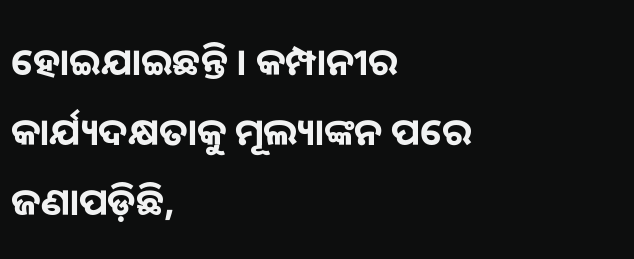ହୋଇଯାଇଛନ୍ତି । କମ୍ପାନୀର କାର୍ଯ୍ୟଦକ୍ଷତାକୁ ମୂଲ୍ୟାଙ୍କନ ପରେ ଜଣାପଡ଼ିଛି,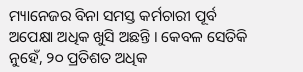ମ୍ୟାନେଜର ବିନା ସମସ୍ତ କର୍ମଚାରୀ ପୂର୍ବ ଅପେକ୍ଷା ଅଧିକ ଖୁସି ଅଛନ୍ତି । କେବଳ ସେତିକି ନୁହେଁ, ୨୦ ପ୍ରତିଶତ ଅଧିକ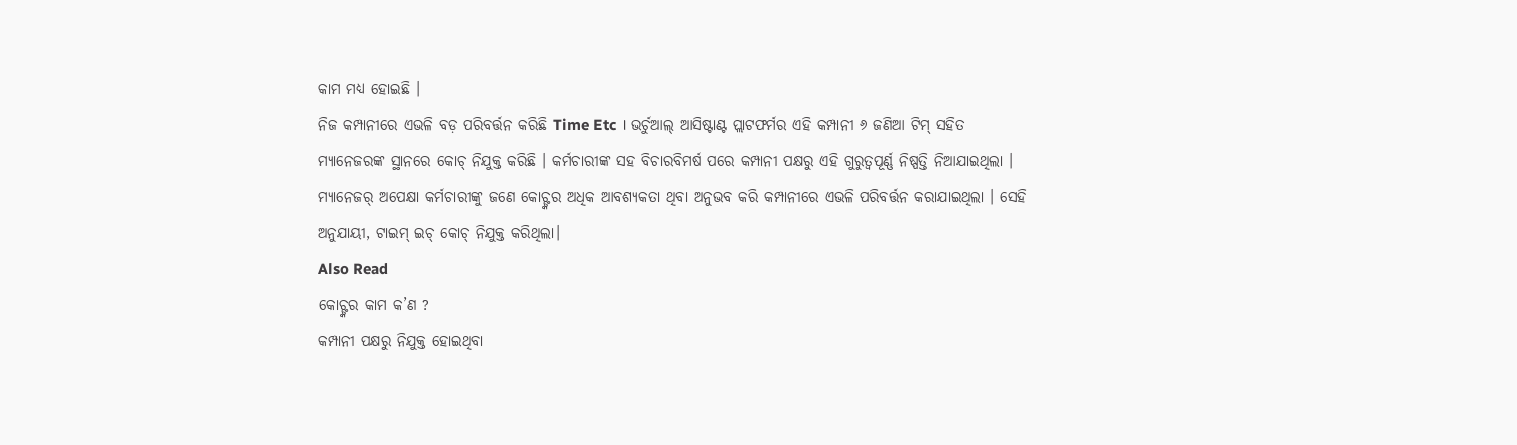କାମ ମଧ୍ୟ ହୋଇଛି ।
ନିଜ କମ୍ପାନୀରେ ଏଭଳି ବଡ଼ ପରିବର୍ତ୍ତନ କରିଛି Time Etc । ଭର୍ଚୁଆଲ୍ ଆସିଷ୍ଟାଣ୍ଟ ପ୍ଲାଟଫର୍ମର ଏହି କମ୍ପାନୀ ୬ ଜଣିଆ ଟିମ୍ ସହିତ ମ୍ୟାନେଜରଙ୍କ ସ୍ଥାନରେ କୋଚ୍ ନିଯୁକ୍ତ କରିଛି । କର୍ମଚାରୀଙ୍କ ସହ ବିଚାରବିମର୍ଷ ପରେ କମ୍ପାନୀ ପକ୍ଷରୁ ଏହି ଗୁରୁତ୍ୱପୂର୍ଣ୍ଣ ନିଷ୍ପତ୍ତି ନିଆଯାଇଥିଲା । ମ୍ୟାନେଜର୍ ଅପେକ୍ଷା କର୍ମଚାରୀଙ୍କୁ ଜଣେ କୋଚ୍ଙ୍କର ଅଧିକ ଆବଶ୍ୟକତା ଥିବା ଅନୁଭବ କରି କମ୍ପାନୀରେ ଏଭଳି ପରିବର୍ତ୍ତନ କରାଯାଇଥିଲା । ସେହି ଅନୁଯାୟୀ, ଟାଇମ୍ ଇଚ୍ କୋଚ୍ ନିଯୁକ୍ତ କରିଥିଲା।
Also Read
କୋଚ୍ଙ୍କର କାମ କ’ଣ ?
କମ୍ପାନୀ ପକ୍ଷରୁ ନିଯୁକ୍ତ ହୋଇଥିବା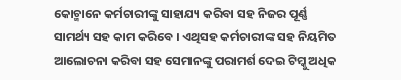କୋଚ୍ମାନେ କର୍ମଚାରୀଙ୍କୁ ସାହାଯ୍ୟ କରିବା ସହ ନିଜର ପୂର୍ଣ୍ଣ ସାମର୍ଥ୍ୟ ସହ କାମ କରିବେ । ଏଥିସହ କର୍ମଚାରୀଙ୍କ ସହ ନିୟମିତ ଆଲୋଚନା କରିବା ସହ ସେମାନଙ୍କୁ ପରାମର୍ଶ ଦେଇ ଟିମ୍କୁ ଅଧିକ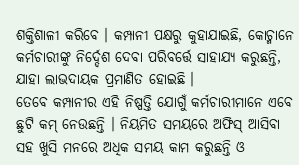ଶକ୍ତିଶାଳୀ କରିବେ । କମ୍ପାନୀ ପକ୍ଷରୁ କୁହାଯାଇଛି, କୋଚ୍ମାନେ କର୍ମଚାରୀଙ୍କୁ ନିର୍ଦ୍ଦେଶ ଦେବା ପରିବର୍ତ୍ତେ ସାହାଯ୍ୟ କରୁଛନ୍ତି, ଯାହା ଲାଭଦାୟକ ପ୍ରମାଣିତ ହୋଇଛି ।
ତେବେ କମ୍ପାନୀର ଏହି ନିଷ୍ପତ୍ତି ଯୋଗୁଁ କର୍ମଚାରୀମାନେ ଏବେ ଛୁଟି କମ୍ ନେଉଛନ୍ତି । ନିୟମିତ ସମୟରେ ଅଫିସ୍ ଆସିବା ସହ ଖୁସି ମନରେ ଅଧିକ ସମୟ କାମ କରୁଛନ୍ତି ଓ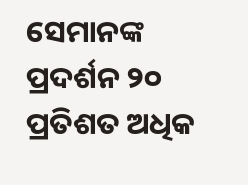ସେମାନଙ୍କ ପ୍ରଦର୍ଶନ ୨୦ ପ୍ରତିଶତ ଅଧିକ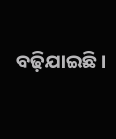ବଢ଼ିଯାଇଛି ।